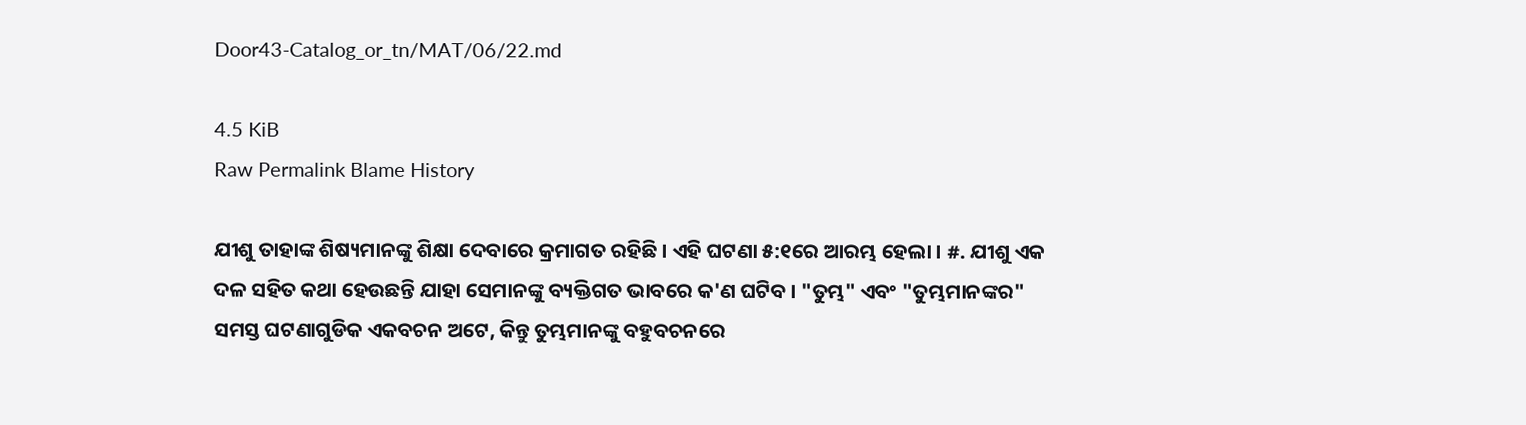Door43-Catalog_or_tn/MAT/06/22.md

4.5 KiB
Raw Permalink Blame History

ଯୀଶୁ ତାହାଙ୍କ ଶିଷ୍ୟମାନଙ୍କୁ ଶିକ୍ଷା ଦେବାରେ କ୍ରମାଗତ ରହିଛି । ଏହି ଘଟଣା ୫:୧ରେ ଆରମ୍ଭ ହେଲା । #. ଯୀଶୁ ଏକ ଦଳ ସହିତ କଥା ହେଉଛନ୍ତି ଯାହା ସେମାନଙ୍କୁ ବ୍ୟକ୍ତିଗତ ଭାବରେ କ'ଣ ଘଟିବ । "ତୁମ୍ଭ" ଏବଂ "ତୁମ୍ଭମାନଙ୍କର" ସମସ୍ତ ଘଟଣାଗୁଡିକ ଏକବଚନ ଅଟେ, କିନ୍ତୁ ତୁମ୍ଭମାନଙ୍କୁ ବହୁବଚନରେ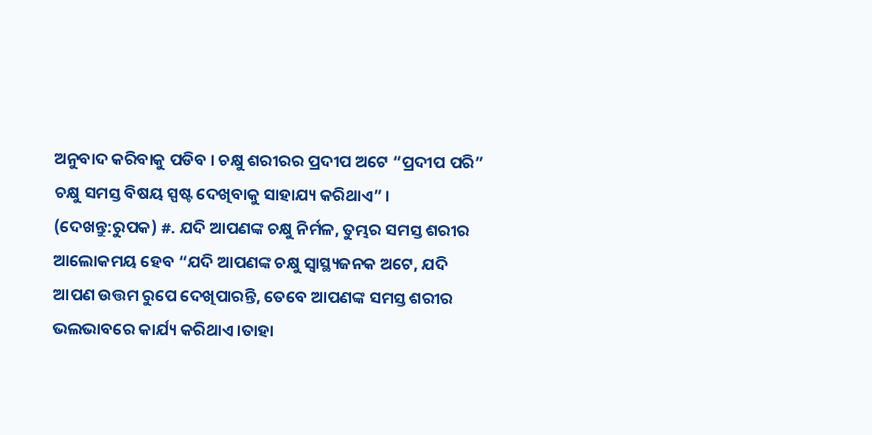ଅନୁବାଦ କରିବାକୁ ପଡିବ । ଚକ୍ଷୁ ଶରୀରର ପ୍ରଦୀପ ଅଟେ “ପ୍ରଦୀପ ପରି” ଚକ୍ଷୁ ସମସ୍ତ ବିଷୟ ସ୍ପଷ୍ଟ ଦେଖିବାକୁ ସାହାଯ୍ୟ କରିଥାଏ” । (ଦେଖନ୍ତୁ:ରୁପକ) #. ଯଦି ଆପଣଙ୍କ ଚକ୍ଷୁ ନିର୍ମଳ, ତୁମ୍ଭର ସମସ୍ତ ଶରୀର ଆଲୋକମୟ ହେବ “ଯଦି ଆପଣଙ୍କ ଚକ୍ଷୁ ସ୍ଵାସ୍ଥ୍ୟଜନକ ଅଟେ, ଯଦି ଆପଣ ଉତ୍ତମ ରୁପେ ଦେଖିପାରନ୍ତି, ତେବେ ଆପଣଙ୍କ ସମସ୍ତ ଶରୀର ଭଲଭାବରେ କାର୍ଯ୍ୟ କରିଥାଏ ।ତାହା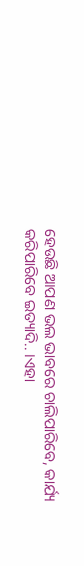ହେଉଛି ଆପଣ ଭଲ ଭାବରେ ଚାଲିପାରିବେ, କାର୍ଯ୍ୟ କରିପାରିବେ ଇତ୍ୟାଦି.. ।ଏହା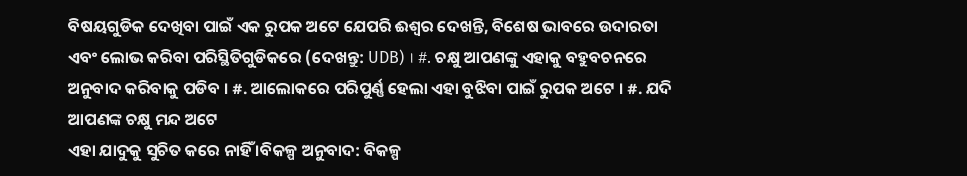ବିଷୟଗୁଡିକ ଦେଖିବା ପାଇଁ ଏକ ରୁପକ ଅଟେ ଯେପରି ଈଶ୍ଵର ଦେଖନ୍ତି, ବିଶେଷ ଭାବରେ ଉଦାରତା ଏବଂ ଲୋଭ କରିବା ପରିସ୍ଥିତିଗୁଡିକରେ (ଦେଖନ୍ତୁ: UDB) । #. ଚକ୍ଷୁ ଆପଣଙ୍କୁ ଏହାକୁ ବହୁବଚନରେ ଅନୁବାଦ କରିବାକୁ ପଡିବ । #. ଆଲୋକରେ ପରିପୁର୍ଣ୍ଣ ହେଲା ଏହା ବୁଝିବା ପାଇଁ ରୁପକ ଅଟେ । #. ଯଦି ଆପଣଙ୍କ ଚକ୍ଷୁ ମନ୍ଦ ଅଟେ
ଏହା ଯାଦୁକୁ ସୁଚିତ କରେ ନାହିଁ ।ବିକଳ୍ପ ଅନୁବାଦ: ବିକଳ୍ପ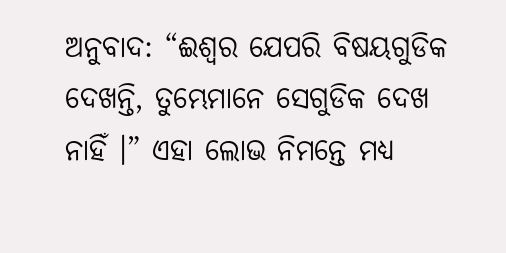ଅନୁବାଦ: “ଈଶ୍ଵର ଯେପରି ବିଷୟଗୁଡିକ ଦେଖନ୍ତି, ତୁମ୍ଭେମାନେ ସେଗୁଡିକ ଦେଖ ନାହିଁ ।” ଏହା ଲୋଭ ନିମନ୍ତେ ମଧ୍ୟ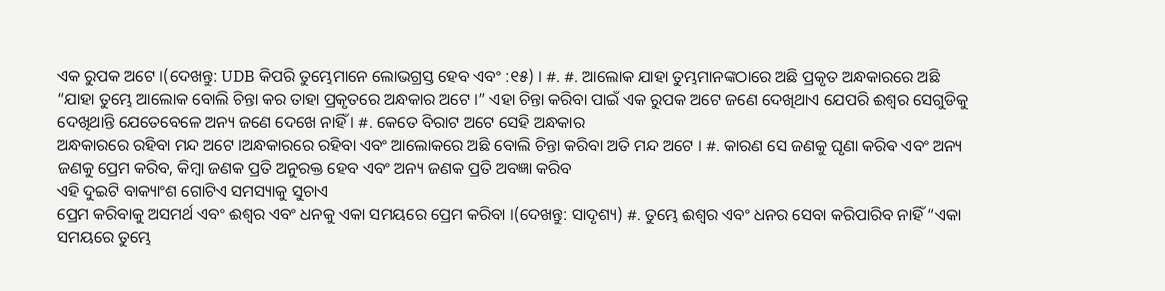ଏକ ରୁପକ ଅଟେ ।(ଦେଖନ୍ତୁ: UDB କିପରି ତୁମ୍ଭେମାନେ ଲୋଭଗ୍ରସ୍ତ ହେବ ଏବଂ :୧୫) । #. #. ଆଲୋକ ଯାହା ତୁମ୍ଭମାନଙ୍କଠାରେ ଅଛି ପ୍ରକୃତ ଅନ୍ଧକାରରେ ଅଛି
“ଯାହା ତୁମ୍ଭେ ଆଲୋକ ବୋଲି ଚିନ୍ତା କର ତାହା ପ୍ରକୃତରେ ଅନ୍ଧକାର ଅଟେ ।” ଏହା ଚିନ୍ତା କରିବା ପାଇଁ ଏକ ରୁପକ ଅଟେ ଜଣେ ଦେଖିଥାଏ ଯେପରି ଈଶ୍ଵର ସେଗୁଡିକୁ ଦେଖିଥାନ୍ତି ଯେତେବେଳେ ଅନ୍ୟ ଜଣେ ଦେଖେ ନାହିଁ । #. କେତେ ବିରାଟ ଅଟେ ସେହି ଅନ୍ଧକାର
ଅନ୍ଧକାରରେ ରହିବା ମନ୍ଦ ଅଟେ ।ଅନ୍ଧକାରରେ ରହିବା ଏବଂ ଆଲୋକରେ ଅଛି ବୋଲି ଚିନ୍ତା କରିବା ଅତି ମନ୍ଦ ଅଟେ । #. କାରଣ ସେ ଜଣକୁ ଘୃଣା କରିଵ ଏବଂ ଅନ୍ୟ ଜଣକୁ ପ୍ରେମ କରିବ, କିମ୍ବା ଜଣକ ପ୍ରତି ଅନୁରକ୍ତ ହେବ ଏବଂ ଅନ୍ୟ ଜଣକ ପ୍ରତି ଅବଜ୍ଞା କରିବ
ଏହି ଦୁଇଟି ବାକ୍ୟାଂଶ ଗୋଟିଏ ସମସ୍ୟାକୁ ସୁଚାଏ
ପ୍ରେମ କରିବାକୁ ଅସମର୍ଥ ଏବଂ ଈଶ୍ଵର ଏବଂ ଧନକୁ ଏକା ସମୟରେ ପ୍ରେମ କରିବା ।(ଦେଖନ୍ତୁ: ସାଦୃଶ୍ୟ) #. ତୁମ୍ଭେ ଈଶ୍ଵର ଏବଂ ଧନର ସେବା କରିପାରିବ ନାହିଁ “ଏକା ସମୟରେ ତୁମ୍ଭେ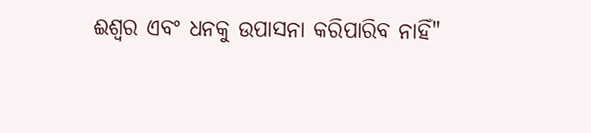ଈଶ୍ଵର ଏବଂ ଧନକୁ ଉପାସନା କରିପାରିବ ନାହିଁ"